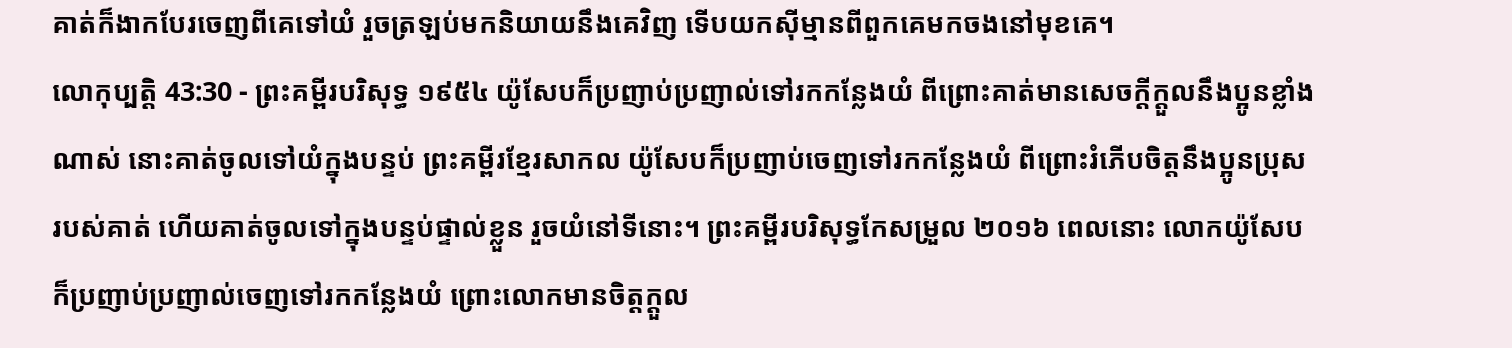គាត់ក៏ងាកបែរចេញពីគេទៅយំ រួចត្រឡប់មកនិយាយនឹងគេវិញ ទើបយកស៊ីម្មានពីពួកគេមកចងនៅមុខគេ។
លោកុប្បត្តិ 43:30 - ព្រះគម្ពីរបរិសុទ្ធ ១៩៥៤ យ៉ូសែបក៏ប្រញាប់ប្រញាល់ទៅរកកន្លែងយំ ពីព្រោះគាត់មានសេចក្ដីក្តួលនឹងប្អូនខ្លាំងណាស់ នោះគាត់ចូលទៅយំក្នុងបន្ទប់ ព្រះគម្ពីរខ្មែរសាកល យ៉ូសែបក៏ប្រញាប់ចេញទៅរកកន្លែងយំ ពីព្រោះរំភើបចិត្តនឹងប្អូនប្រុសរបស់គាត់ ហើយគាត់ចូលទៅក្នុងបន្ទប់ផ្ទាល់ខ្លួន រួចយំនៅទីនោះ។ ព្រះគម្ពីរបរិសុទ្ធកែសម្រួល ២០១៦ ពេលនោះ លោកយ៉ូសែបក៏ប្រញាប់ប្រញាល់ចេញទៅរកកន្លែងយំ ព្រោះលោកមានចិត្តក្តួល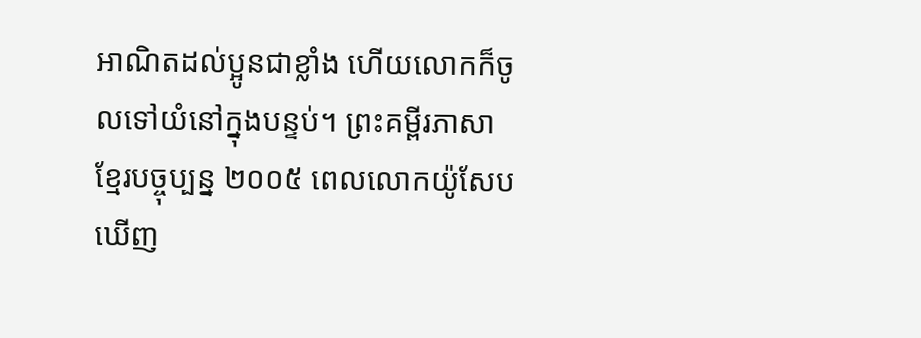អាណិតដល់ប្អូនជាខ្លាំង ហើយលោកក៏ចូលទៅយំនៅក្នុងបន្ទប់។ ព្រះគម្ពីរភាសាខ្មែរបច្ចុប្បន្ន ២០០៥ ពេលលោកយ៉ូសែបឃើញ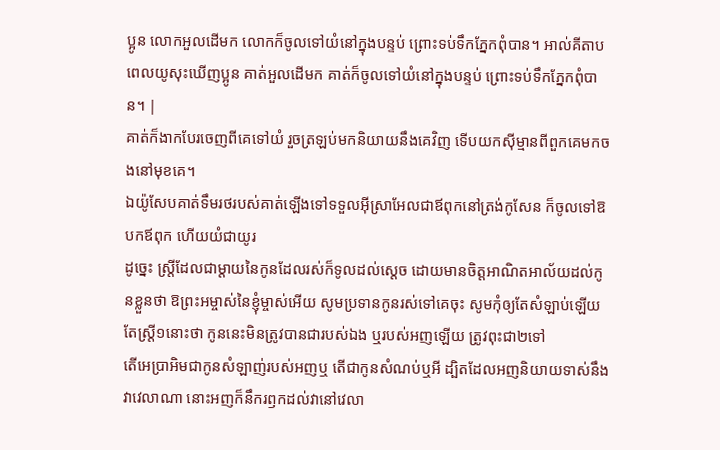ប្អូន លោកអួលដើមក លោកក៏ចូលទៅយំនៅក្នុងបន្ទប់ ព្រោះទប់ទឹកភ្នែកពុំបាន។ អាល់គីតាប ពេលយូសុះឃើញប្អូន គាត់អួលដើមក គាត់ក៏ចូលទៅយំនៅក្នុងបន្ទប់ ព្រោះទប់ទឹកភ្នែកពុំបាន។ |
គាត់ក៏ងាកបែរចេញពីគេទៅយំ រួចត្រឡប់មកនិយាយនឹងគេវិញ ទើបយកស៊ីម្មានពីពួកគេមកចងនៅមុខគេ។
ឯយ៉ូសែបគាត់ទឹមរថរបស់គាត់ឡើងទៅទទួលអ៊ីស្រាអែលជាឪពុកនៅត្រង់កូសែន ក៏ចូលទៅឱបកឪពុក ហើយយំជាយូរ
ដូច្នេះ ស្ត្រីដែលជាម្តាយនៃកូនដែលរស់ក៏ទូលដល់ស្តេច ដោយមានចិត្តអាណិតអាល័យដល់កូនខ្លួនថា ឱព្រះអម្ចាស់នៃខ្ញុំម្ចាស់អើយ សូមប្រទានកូនរស់ទៅគេចុះ សូមកុំឲ្យតែសំឡាប់ឡើយ តែស្ត្រី១នោះថា កូននេះមិនត្រូវបានជារបស់ឯង ឬរបស់អញឡើយ ត្រូវពុះជា២ទៅ
តើអេប្រាអិមជាកូនសំឡាញ់របស់អញឬ តើជាកូនសំណប់ឬអី ដ្បិតដែលអញនិយាយទាស់នឹងវាវេលាណា នោះអញក៏នឹករឭកដល់វានៅវេលា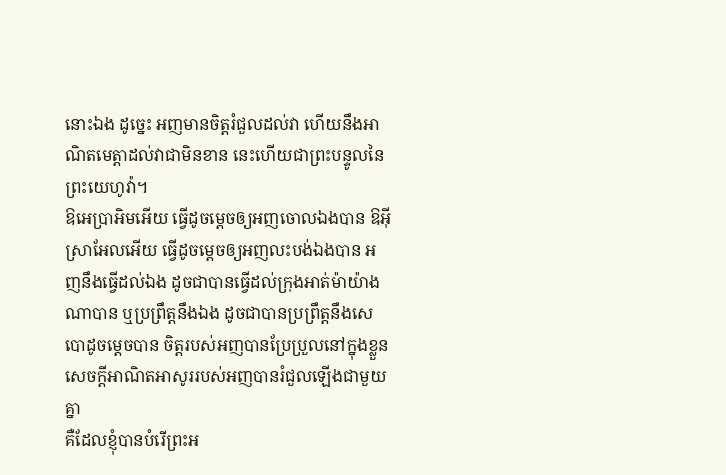នោះឯង ដូច្នេះ អញមានចិត្តរំជួលដល់វា ហើយនឹងអាណិតមេត្តាដល់វាជាមិនខាន នេះហើយជាព្រះបន្ទូលនៃព្រះយេហូវ៉ា។
ឱអេប្រាអិមអើយ ធ្វើដូចម្តេចឲ្យអញចោលឯងបាន ឱអ៊ីស្រាអែលអើយ ធ្វើដូចម្តេចឲ្យអញលះបង់ឯងបាន អញនឹងធ្វើដល់ឯង ដូចជាបានធ្វើដល់ក្រុងអាត់ម៉ាយ៉ាងណាបាន ឬប្រព្រឹត្តនឹងឯង ដូចជាបានប្រព្រឹត្តនឹងសេបោដូចម្តេចបាន ចិត្តរបស់អញបានប្រែប្រួលនៅក្នុងខ្លួន សេចក្ដីអាណិតអាសូររបស់អញបានរំជួលឡើងជាមួយគ្នា
គឺដែលខ្ញុំបានបំរើព្រះអ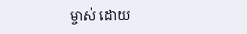ម្ចាស់ ដោយ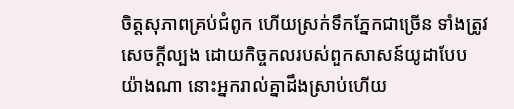ចិត្តសុភាពគ្រប់ជំពូក ហើយស្រក់ទឹកភ្នែកជាច្រើន ទាំងត្រូវសេចក្ដីល្បង ដោយកិច្ចកលរបស់ពួកសាសន៍យូដាបែបយ៉ាងណា នោះអ្នករាល់គ្នាដឹងស្រាប់ហើយ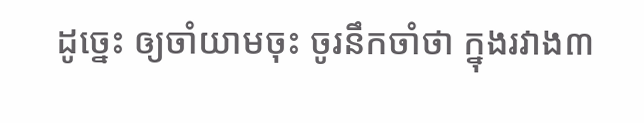ដូច្នេះ ឲ្យចាំយាមចុះ ចូរនឹកចាំថា ក្នុងរវាង៣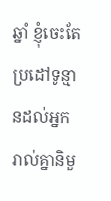ឆ្នាំ ខ្ញុំចេះតែប្រដៅទូន្មានដល់អ្នករាល់គ្នានិមួ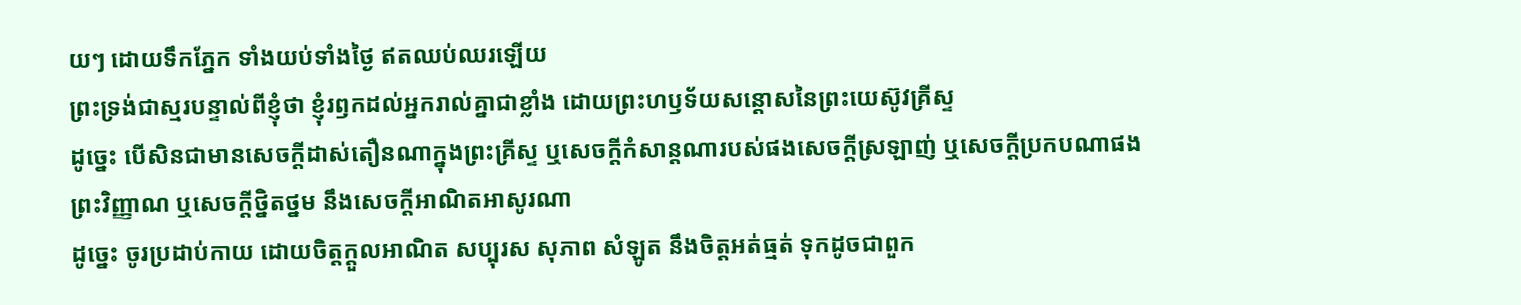យៗ ដោយទឹកភ្នែក ទាំងយប់ទាំងថ្ងៃ ឥតឈប់ឈរឡើយ
ព្រះទ្រង់ជាស្មរបន្ទាល់ពីខ្ញុំថា ខ្ញុំរឭកដល់អ្នករាល់គ្នាជាខ្លាំង ដោយព្រះហឫទ័យសន្តោសនៃព្រះយេស៊ូវគ្រីស្ទ
ដូច្នេះ បើសិនជាមានសេចក្ដីដាស់តឿនណាក្នុងព្រះគ្រីស្ទ ឬសេចក្ដីកំសាន្តណារបស់ផងសេចក្ដីស្រឡាញ់ ឬសេចក្ដីប្រកបណាផងព្រះវិញ្ញាណ ឬសេចក្ដីថ្និតថ្នម នឹងសេចក្ដីអាណិតអាសូរណា
ដូច្នេះ ចូរប្រដាប់កាយ ដោយចិត្តក្តួលអាណិត សប្បុរស សុភាព សំឡូត នឹងចិត្តអត់ធ្មត់ ទុកដូចជាពួក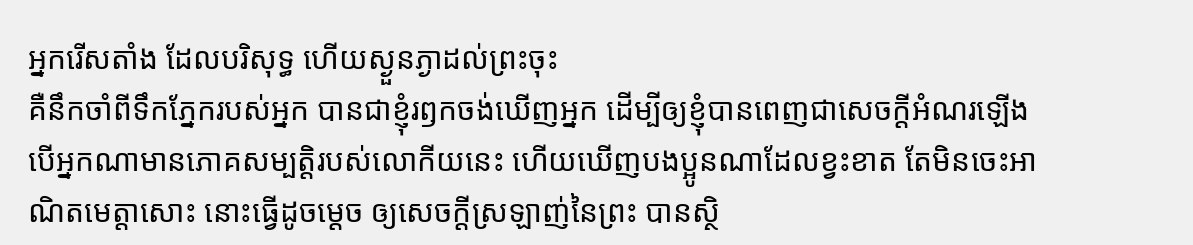អ្នករើសតាំង ដែលបរិសុទ្ធ ហើយស្ងួនភ្ងាដល់ព្រះចុះ
គឺនឹកចាំពីទឹកភ្នែករបស់អ្នក បានជាខ្ញុំរឭកចង់ឃើញអ្នក ដើម្បីឲ្យខ្ញុំបានពេញជាសេចក្ដីអំណរឡើង
បើអ្នកណាមានភោគសម្បត្តិរបស់លោកីយនេះ ហើយឃើញបងប្អូនណាដែលខ្វះខាត តែមិនចេះអាណិតមេត្តាសោះ នោះធ្វើដូចម្តេច ឲ្យសេចក្ដីស្រឡាញ់នៃព្រះ បានស្ថិ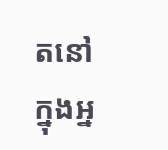តនៅក្នុងអ្ន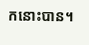កនោះបាន។